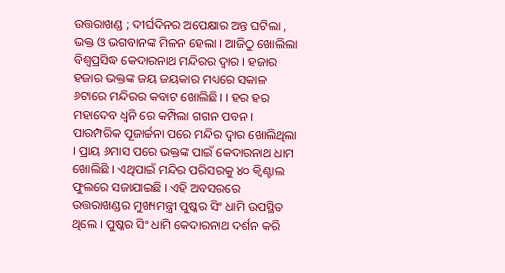ଉତ୍ତରାଖଣ୍ଡ ; ଦୀର୍ଘଦିନର ଅପେକ୍ଷାର ଅନ୍ତ ଘଟିଲା , ଭକ୍ତ ଓ ଭଗବାନଙ୍କ ମିଳନ ହେଲା । ଆଜିଠୁ ଖୋଲିଲା ବିଶ୍ୱପ୍ରସିଦ୍ଧ କେଦାରନାଥ ମନ୍ଦିରର ଦ୍ୱାର । ହଜାର ହଜାର ଭକ୍ତଙ୍କ ଜୟ ଜୟକାର ମଧ୍ୟରେ ସକାଳ ୬ଟାରେ ମନ୍ଦିରର କବାଟ ଖୋଲିଛି। । ହର ହର ମହାଦେବ ଧ୍ୱନି ରେ କମ୍ପିଲା ଗଗନ ପବନ । ପାରମ୍ପରିକ ପୂଜାର୍ଚ୍ଚନା ପରେ ମନ୍ଦିର ଦ୍ୱାର ଖୋଲିଥିଲା । ପ୍ରାୟ ୬ମାସ ପରେ ଭକ୍ତଙ୍କ ପାଇଁ କେଦାରନାଥ ଧାମ ଖୋଲିଛି । ଏଥିପାଇଁ ମନ୍ଦିର ପରିସରକୁ ୪୦ କ୍ୱିଣ୍ଟାଲ ଫୁଲରେ ସଜାଯାଇଛି । ଏହି ଅବସରରେ ଉତ୍ତରାଖଣ୍ଡର ମୁଖ୍ୟମନ୍ତ୍ରୀ ପୁଷ୍କର ସିଂ ଧାମି ଉପସ୍ଥିତ ଥିଲେ । ପୁଷ୍କର ସିଂ ଧାମି କେଦାରନାଥ ଦର୍ଶନ କରି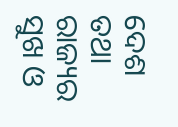ଦେଶ ତଥା ରାଜ୍ୟର ସୁଖ ଓ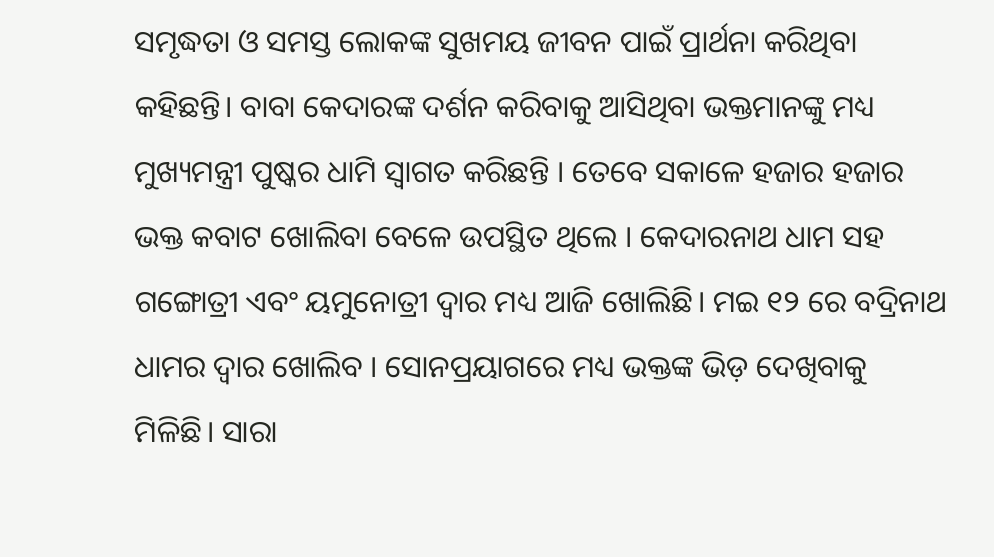ସମୃଦ୍ଧତା ଓ ସମସ୍ତ ଲୋକଙ୍କ ସୁଖମୟ ଜୀବନ ପାଇଁ ପ୍ରାର୍ଥନା କରିଥିବା କହିଛନ୍ତି। ବାବା କେଦାରଙ୍କ ଦର୍ଶନ କରିବାକୁ ଆସିଥିବା ଭକ୍ତମାନଙ୍କୁ ମଧ୍ୟ ମୁଖ୍ୟମନ୍ତ୍ରୀ ପୁଷ୍କର ଧାମି ସ୍ୱାଗତ କରିଛନ୍ତି । ତେବେ ସକାଳେ ହଜାର ହଜାର ଭକ୍ତ କବାଟ ଖୋଲିବା ବେଳେ ଉପସ୍ଥିତ ଥିଲେ । କେଦାରନାଥ ଧାମ ସହ ଗଙ୍ଗୋତ୍ରୀ ଏବଂ ୟମୁନୋତ୍ରୀ ଦ୍ୱାର ମଧ୍ୟ ଆଜି ଖୋଲିଛି। ମଇ ୧୨ ରେ ବଦ୍ରିନାଥ ଧାମର ଦ୍ୱାର ଖୋଲିବ । ସୋନପ୍ରୟାଗରେ ମଧ୍ୟ ଭକ୍ତଙ୍କ ଭିଡ଼ ଦେଖିବାକୁ ମିଳିଛି। ସାରା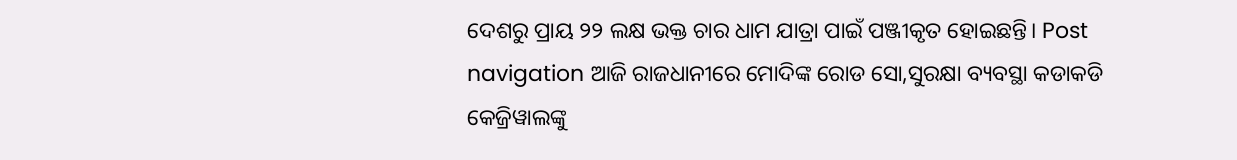ଦେଶରୁ ପ୍ରାୟ ୨୨ ଲକ୍ଷ ଭକ୍ତ ଚାର ଧାମ ଯାତ୍ରା ପାଇଁ ପଞ୍ଜୀକୃତ ହୋଇଛନ୍ତି। Post navigation ଆଜି ରାଜଧାନୀରେ ମୋଦିଙ୍କ ରୋଡ ସୋ,ସୁରକ୍ଷା ବ୍ୟବସ୍ଥା କଡାକଡି କେଜ୍ରିୱାଲଙ୍କୁ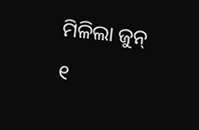ମିଳିଲା ଜୁନ୍ ୧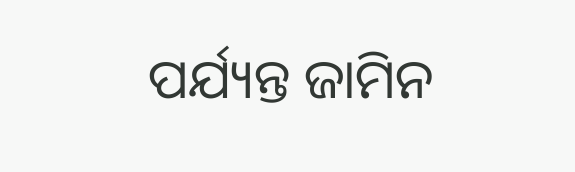ପର୍ଯ୍ୟନ୍ତ ଜାମିନ